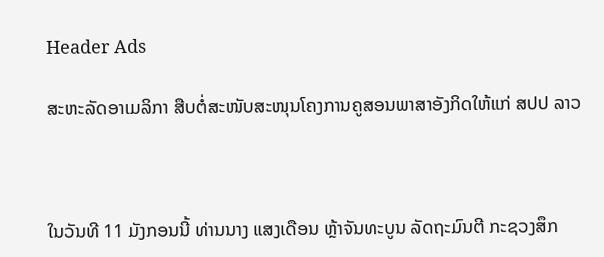Header Ads

ສະຫະລັດອາເມລິກາ ສືບຕໍ່ສະໜັບສະໜຸນໂຄງການຄູສອນພາສາອັງກິດໃຫ້ແກ່ ສປປ ລາວ



ໃນວັນທີ 11 ມັງກອນນີ້ ທ່ານນາງ ແສງເດືອນ ຫຼ້າຈັນທະບູນ ລັດຖະມົນຕີ ກະຊວງສຶກ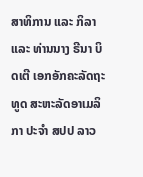ສາທິການ ແລະ ກິລາ ແລະ ທ່ານນາງ ຣີນາ ບິດເຕີ ເອກອັກຄະລັດຖະທູດ ສະຫະລັດອາເມລິກາ ປະຈໍາ ສປປ ລາວ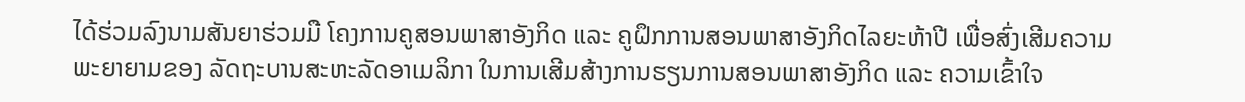ໄດ້ຮ່ວມລົງນາມສັນຍາຮ່ວມມື ໂຄງການຄູສອນພາສາອັງກິດ ແລະ ຄູຝຶກການສອນພາສາອັງກິດໄລຍະຫ້າປີ ເພື່ອສົ່ງເສີມຄວາມພະຍາຍາມຂອງ ລັດຖະບານສະຫະລັດອາເມລິກາ ໃນການເສີມສ້າງການຮຽນການສອນພາສາອັງກິດ ແລະ ຄວາມເຂົ້າໃຈ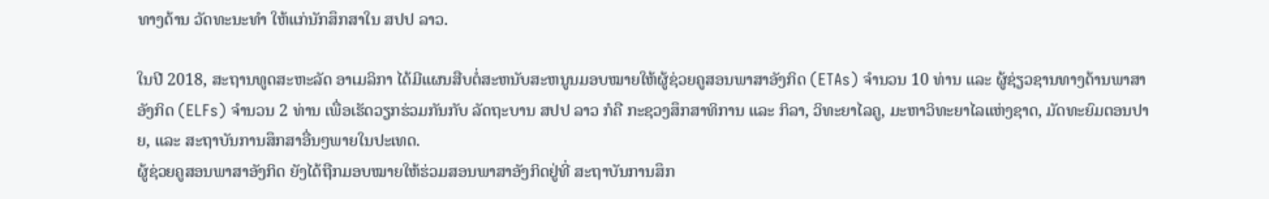ທາງດ້ານ ວັດທະນະທຳ ໃຫ້ແກ່ນັກສຶກສາໃນ ສປປ ລາວ.

ໃນປີ 2018, ສະຖານທູດສະຫະລັດ ອາເມລິກາ ໄດ້ມີແຜນສືບຕໍ່ສະຫນັບສະຫນູນມອບໝາຍໃຫ້ຜູ້ຊ່ວຍຄູສອນພາສາອັງກິດ (ETAs) ຈຳນວນ 10 ທ່ານ ແລະ ຜູ້ຊ່ຽວຊານທາງດ້ານພາສາອັງກິດ (ELFs) ຈໍານວນ 2 ທ່ານ ເພື່ອເຮັດວຽກຮ່ວມກັນກັບ ລັດຖະບານ ສປປ ລາວ ກໍຄື ກະຊວງສຶກສາທິການ ແລະ ກິລາ, ວິທະຍາໄລຄູ, ມະຫາວິທະຍາໄລແຫ່ງຊາດ, ມັດທະຍົມຕອນປາຍ, ແລະ ສະຖາບັນການສຶກສາອື່ນໆພາຍໃນປະເທດ.
ຜູ້ຊ່ວຍຄູສອນພາສາອັງກິດ ຍັງໄດ້ຖືກມອບໝາຍໃຫ້ຮ່ວມສອນພາສາອັງກິດຢູ່ທີ່ ສະຖາບັນການສຶກ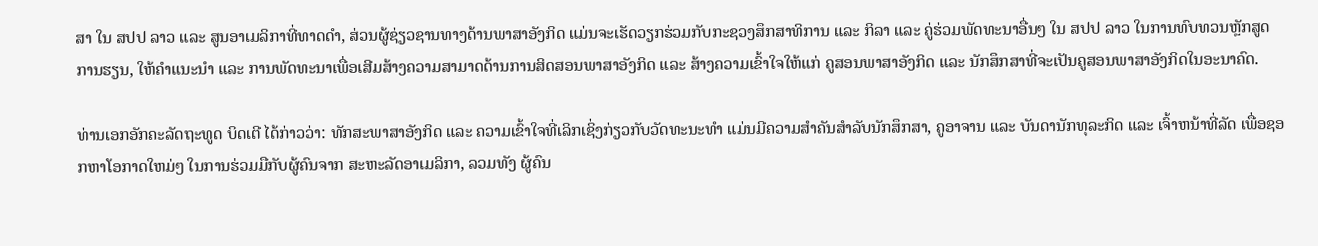ສາ ໃນ ສປປ ລາວ ແລະ ສູນອາເມລິກາທີ່ທາດດຳ, ສ່ວນຜູ້ຊ່ຽວຊານທາງດ້ານພາສາອັງກິດ ແມ່ນຈະເຮັດວຽກຮ່ວມກັບກະຊວງສຶກສາທິການ ແລະ ກິລາ ແລະ ຄູ່ຮ່ວມພັດທະນາອື່ນໆ ໃນ ສປປ ລາວ ໃນການທົບທວນຫຼັກສູດການຮຽນ, ໃຫ້ຄຳແນະນຳ ແລະ ການພັດທະນາເພື່ອເສີມສ້າງຄວາມສາມາດດ້ານການສິດສອນພາສາອັງກິດ ແລະ ສ້າງຄວາມເຂົ້າໃຈໃຫ້ແກ່ ຄູສອນພາສາອັງກິດ ແລະ ນັກສຶກສາທີ່ຈະເປັນຄູສອນພາສາອັງກິດໃນອະນາຄົດ.

ທ່ານເອກອັກຄະລັດຖະທູດ ບິດເຕີ ໄດ້ກ່າວວ່າ: ທັກສະພາສາອັງກິດ ແລະ ຄວາມເຂົ້າໃຈທີ່ເລິກເຊິ່ງກ່ຽວກັບວັດທະນະທໍາ ແມ່ນມີຄວາມສຳຄັນສຳລັບນັກສຶກສາ, ຄູອາຈານ ແລະ ບັນດານັກທຸລະກິດ ແລະ ເຈົ້າຫນ້າທີ່ລັດ ເພື່ອຊອກຫາໂອກາດໃຫມ່ໆ ໃນການຮ່ວມມືກັບຜູ້ຄົນຈາກ ສະຫະລັດອາເມລິກາ, ລວມທັງ ຜູ້ຄົນ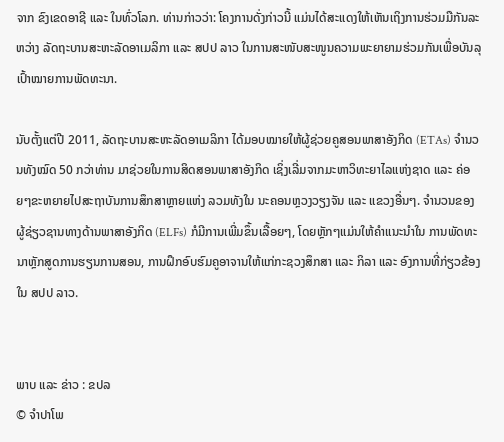ຈາກ ຂົງເຂດອາຊີ ແລະ ໃນທົ່ວໂລກ. ທ່ານກ່າວວ່າ: ໂຄງການດັ່ງກ່າວນີ້ ແມ່ນໄດ້ສະແດງໃຫ້ເຫັນເຖິງການຮ່ວມມືກັນລະຫວ່າງ ລັດຖະບານສະຫະລັດອາເມລິກາ ແລະ ສປປ ລາວ ໃນການສະໜັບສະໜູນຄວາມພະຍາຍາມຮ່ວມກັນເພື່ອບັນລຸເປົ້າໝາຍການພັດທະນາ.

ນັບຕັ້ງແຕ່ປີ 2011, ລັດຖະບານສະຫະລັດອາເມລິກາ ໄດ້ມອບໝາຍໃຫ້ຜູ້ຊ່ວຍຄູສອນພາສາອັງກິດ (ETAs) ຈໍານວນທັງໝົດ 50 ກວ່າທ່ານ ມາຊ່ວຍໃນການສິດສອນພາສາອັງກິດ ເຊິ່ງເລີ່ມຈາກມະຫາວິທະຍາໄລແຫ່ງຊາດ ແລະ ຄ່ອຍໆຂະຫຍາຍໄປສະຖາບັນການສຶກສາຫຼາຍແຫ່ງ ລວມທັງໃນ ນະຄອນຫຼວງວຽງຈັນ ແລະ ແຂວງອື່ນໆ. ຈຳນວນຂອງ ຜູ້ຊ່ຽວຊານທາງດ້ານພາສາອັງກິດ (ELFs) ກໍມີການເພີ່ມຂຶ້ນເລື້ອຍໆ, ໂດຍຫຼັກໆແມ່ນໃຫ້ຄຳແນະນຳໃນ ການພັດທະນາຫຼັກສູດການຮຽນການສອນ, ການຝຶກອົບຮົມຄູອາຈານໃຫ້ແກ່ກະຊວງສຶກສາ ແລະ ກິລາ ແລະ ອົງການທີ່ກ່ຽວຂ້ອງໃນ ສປປ ລາວ.


ພາບ ແລະ ຂ່າວ : ຂປລ
© ຈໍາປາໂພ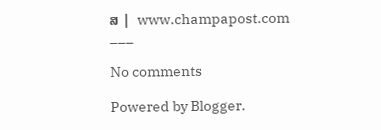ສ |  www.champapost.com
___

No comments

Powered by Blogger.